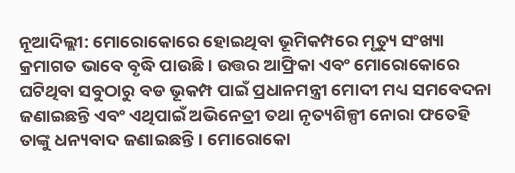ନୂଆଦିଲ୍ଲୀ: ମୋରୋକୋରେ ହୋଇଥିବା ଭୂମିକମ୍ପରେ ମୃତ୍ୟୁ ସଂଖ୍ୟା କ୍ରମାଗତ ଭାବେ ବୃଦ୍ଧି ପାଉଛି। ଉତ୍ତର ଆଫ୍ରିକା ଏବଂ ମୋରୋକୋରେ ଘଟିଥିବା ସବୁଠାରୁ ବଡ ଭୂକମ୍ପ ପାଇଁ ପ୍ରଧାନମନ୍ତ୍ରୀ ମୋଦୀ ମଧ୍ୟ ସମବେଦନା ଜଣାଇଛନ୍ତି ଏବଂ ଏଥିପାଇଁ ଅଭିନେତ୍ରୀ ତଥା ନୃତ୍ୟଶିଳ୍ପୀ ନୋରା ଫତେହି ତାଙ୍କୁ ଧନ୍ୟବାଦ ଜଣାଇଛନ୍ତି। ମୋରୋକୋ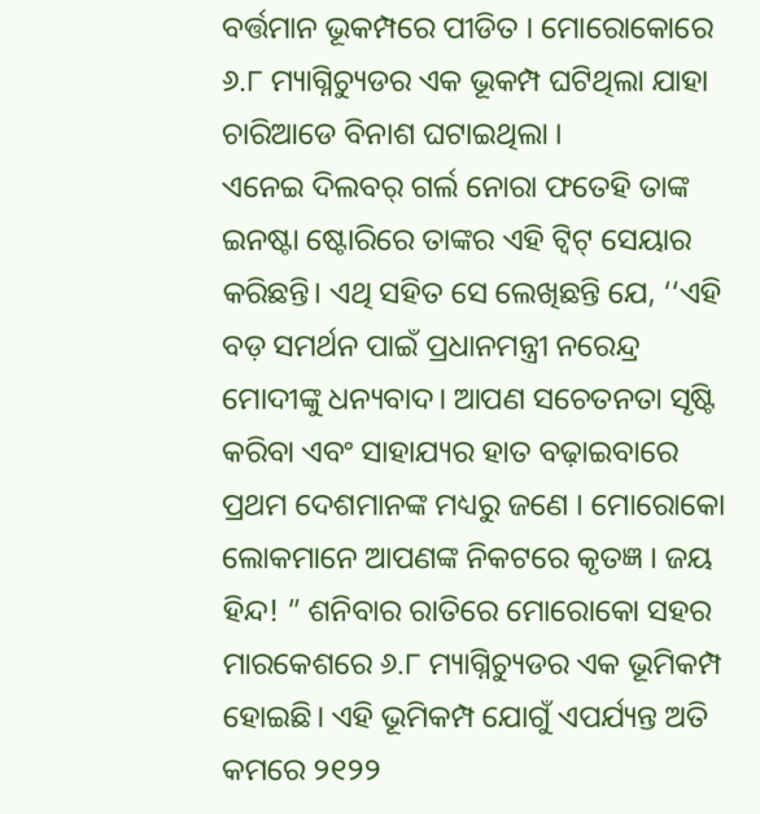ବର୍ତ୍ତମାନ ଭୂକମ୍ପରେ ପୀଡିତ । ମୋରୋକୋରେ ୬.୮ ମ୍ୟାଗ୍ନିଚ୍ୟୁଡର ଏକ ଭୂକମ୍ପ ଘଟିଥିଲା ଯାହା ଚାରିଆଡେ ବିନାଶ ଘଟାଇଥିଲା ।
ଏନେଇ ଦିଲବର୍ ଗର୍ଲ ନୋରା ଫତେହି ତାଙ୍କ ଇନଷ୍ଟା ଷ୍ଟୋରିରେ ତାଙ୍କର ଏହି ଟ୍ୱିଟ୍ ସେୟାର କରିଛନ୍ତି। ଏଥି ସହିତ ସେ ଲେଖିଛନ୍ତି ଯେ, ‘‘ଏହି ବଡ଼ ସମର୍ଥନ ପାଇଁ ପ୍ରଧାନମନ୍ତ୍ରୀ ନରେନ୍ଦ୍ର ମୋଦୀଙ୍କୁ ଧନ୍ୟବାଦ। ଆପଣ ସଚେତନତା ସୃଷ୍ଟି କରିବା ଏବଂ ସାହାଯ୍ୟର ହାତ ବଢ଼ାଇବାରେ ପ୍ରଥମ ଦେଶମାନଙ୍କ ମଧ୍ୟରୁ ଜଣେ । ମୋରୋକୋ ଲୋକମାନେ ଆପଣଙ୍କ ନିକଟରେ କୃତଜ୍ଞ । ଜୟ ହିନ୍ଦ! ” ଶନିବାର ରାତିରେ ମୋରୋକୋ ସହର ମାରକେଶରେ ୬.୮ ମ୍ୟାଗ୍ନିଚ୍ୟୁଡର ଏକ ଭୂମିକମ୍ପ ହୋଇଛି। ଏହି ଭୂମିକମ୍ପ ଯୋଗୁଁ ଏପର୍ଯ୍ୟନ୍ତ ଅତି କମରେ ୨୧୨୨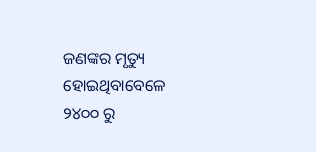ଜଣଙ୍କର ମୃତ୍ୟୁ ହୋଇଥିବାବେଳେ ୨୪୦୦ ରୁ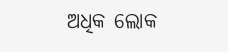ଅଧିକ ଲୋକ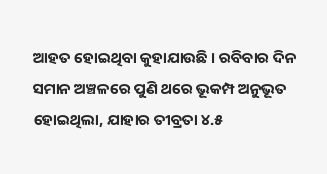ଆହତ ହୋଇଥିବା କୁହାଯାଉଛି । ରବିବାର ଦିନ ସମାନ ଅଞ୍ଚଳରେ ପୁଣି ଥରେ ଭୂକମ୍ପ ଅନୁଭୂତ ହୋଇଥିଲା, ଯାହାର ତୀବ୍ରତା ୪.୫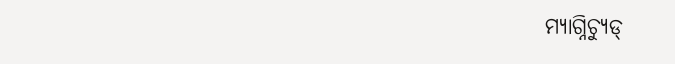ମ୍ୟାଗ୍ନିଚ୍ୟୁଡ୍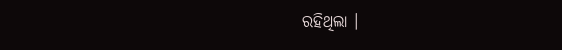ରହିଥିଲା ।